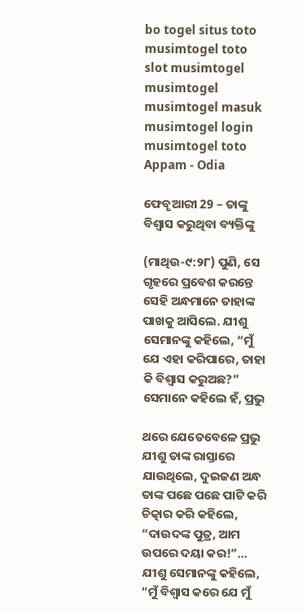bo togel situs toto musimtogel toto slot musimtogel musimtogel musimtogel masuk musimtogel login musimtogel toto
Appam - Odia

ଫେବୃଆରୀ 29 – ତାଙ୍କୁ ବିଶ୍ୱାସ କରୁଥିବା ବ୍ୟକ୍ତିଙ୍କୁ

(ମାଥିଉ-୯:୨୮) ପୁଣି, ସେ ଗୃହରେ ପ୍ରବେଶ କରନ୍ତେ ସେହି ଅନ୍ଧମାନେ ତାହାଙ୍କ ପାଖକୁ ଆସିଲେ. ଯୀଶୁ ସେମାନଙ୍କୁ କହିଲେ, “ମୁଁ ଯେ ଏହା କରିପାରେ, ତାହା କି ବିଶ୍ୱାସ କରୁଅଛ?” ସେମାନେ କହିଲେ ହଁ, ପ୍ରଭୁ

ଥରେ ଯେତେବେଳେ ପ୍ରଭୁ ଯୀଶୁ ତାଙ୍କ ରାସ୍ତାରେ ଯାଉଥିଲେ, ଦୁଇଜଣ ଅନ୍ଧ ତାଙ୍କ ପଛେ ପଛେ ପାଟି କରି ଚିତ୍କାର କରି କହିଲେ, “ଦାଉଦଙ୍କ ପୁତ୍ର, ଆମ ଉପରେ ଦୟା କର!”… ଯୀଶୁ ସେମାନଙ୍କୁ କହିଲେ, “ମୁଁ ବିଶ୍ୱାସ କରେ ଯେ ମୁଁ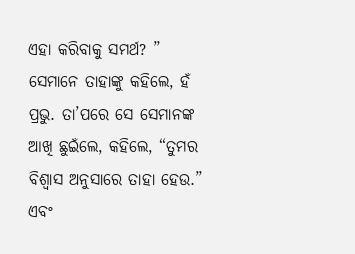ଏହା କରିବାକୁ ସମର୍ଥ? ” ସେମାନେ ତାହାଙ୍କୁ କହିଲେ, ହଁ ପ୍ରଭୁ. ତା’ପରେ ସେ ସେମାନଙ୍କ ଆଖି ଛୁଇଁଲେ, କହିଲେ, “ତୁମର ବିଶ୍ୱାସ ଅନୁସାରେ ତାହା ହେଉ.” ଏବଂ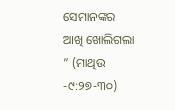ସେମାନଙ୍କର ଆଖି ଖୋଲିଗଲା ” (ମାଥିଉ -୯:୨୭-୩୦)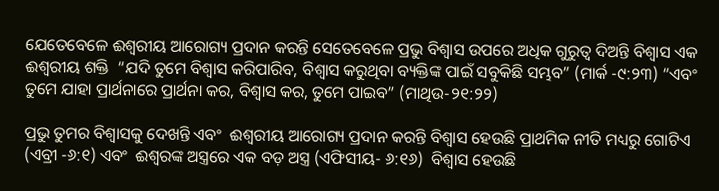ଯେତେବେଳେ ଈଶ୍ୱରୀୟ ଆରୋଗ୍ୟ ପ୍ରଦାନ କରନ୍ତି ସେତେବେଳେ ପ୍ରଭୁ ବିଶ୍ୱାସ ଉପରେ ଅଧିକ ଗୁରୁତ୍ୱ ଦିଅନ୍ତି ବିଶ୍ୱାସ ଏକ ଈଶ୍ୱରୀୟ ଶକ୍ତି  “ଯଦି ତୁମେ ବିଶ୍ୱାସ କରିପାରିବ, ବିଶ୍ୱାସ କରୁଥିବା ବ୍ୟକ୍ତିଙ୍କ ପାଇଁ ସବୁକିଛି ସମ୍ଭବ” (ମାର୍କ -୯:୨୩) “ଏବଂ ତୁମେ ଯାହା ପ୍ରାର୍ଥନାରେ ପ୍ରାର୍ଥନା କର, ବିଶ୍ୱାସ କର, ତୁମେ ପାଇବ” (ମାଥିଉ-୨୧:୨୨)

ପ୍ରଭୁ ତୁମର ବିଶ୍ୱାସକୁ ଦେଖନ୍ତି ଏବଂ  ଈଶ୍ୱରୀୟ ଆରୋଗ୍ୟ ପ୍ରଦାନ କରନ୍ତି ବିଶ୍ୱାସ ହେଉଛି ପ୍ରାଥମିକ ନୀତି ମଧ୍ୟରୁ ଗୋଟିଏ (ଏବ୍ରୀ -୬:୧) ଏବଂ  ଈଶ୍ବରଙ୍କ ଅସ୍ତ୍ରରେ ଏକ ବଡ଼ ଅସ୍ତ୍ର (ଏଫିସୀୟ- ୬:୧୬)  ବିଶ୍ୱାସ ହେଉଛି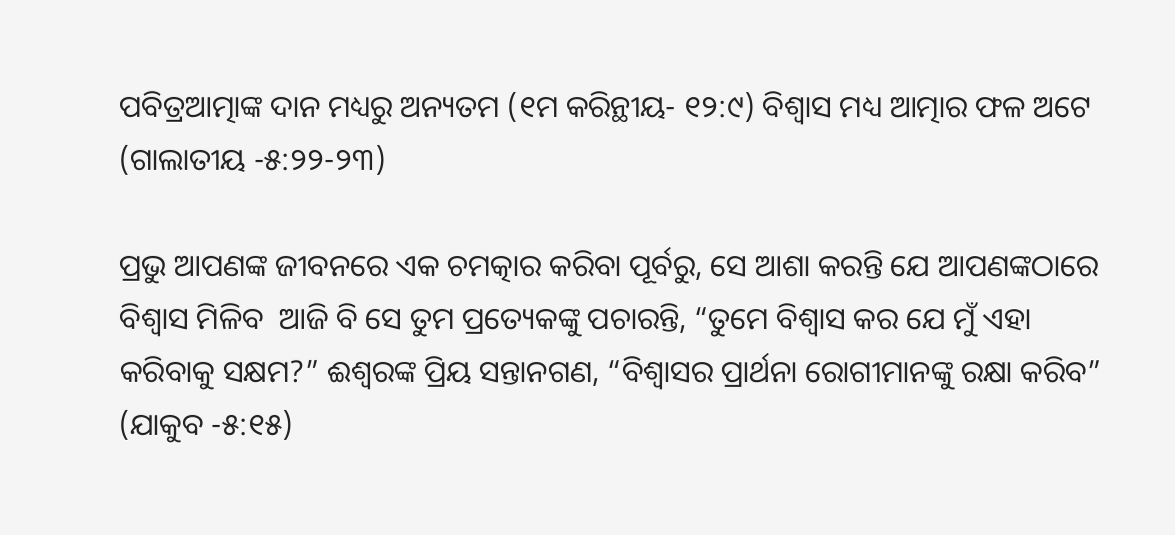ପବିତ୍ରଆତ୍ମାଙ୍କ ଦାନ ମଧ୍ୟରୁ ଅନ୍ୟତମ (୧ମ କରିନ୍ଥୀୟ- ୧୨:୯) ବିଶ୍ୱାସ ମଧ୍ୟ ଆତ୍ମାର ଫଳ ଅଟେ (ଗାଲାତୀୟ -୫:୨୨-୨୩)

ପ୍ରଭୁ ଆପଣଙ୍କ ଜୀବନରେ ଏକ ଚମତ୍କାର କରିବା ପୂର୍ବରୁ, ସେ ଆଶା କରନ୍ତି ଯେ ଆପଣଙ୍କଠାରେ ବିଶ୍ୱାସ ମିଳିବ  ଆଜି ବି ସେ ତୁମ ପ୍ରତ୍ୟେକଙ୍କୁ ପଚାରନ୍ତି, “ତୁମେ ବିଶ୍ୱାସ କର ଯେ ମୁଁ ଏହା କରିବାକୁ ସକ୍ଷମ?” ଈଶ୍ବରଙ୍କ ପ୍ରିୟ ସନ୍ତାନଗଣ, “ବିଶ୍ୱାସର ପ୍ରାର୍ଥନା ରୋଗୀମାନଙ୍କୁ ରକ୍ଷା କରିବ” (ଯାକୁବ -୫:୧୫)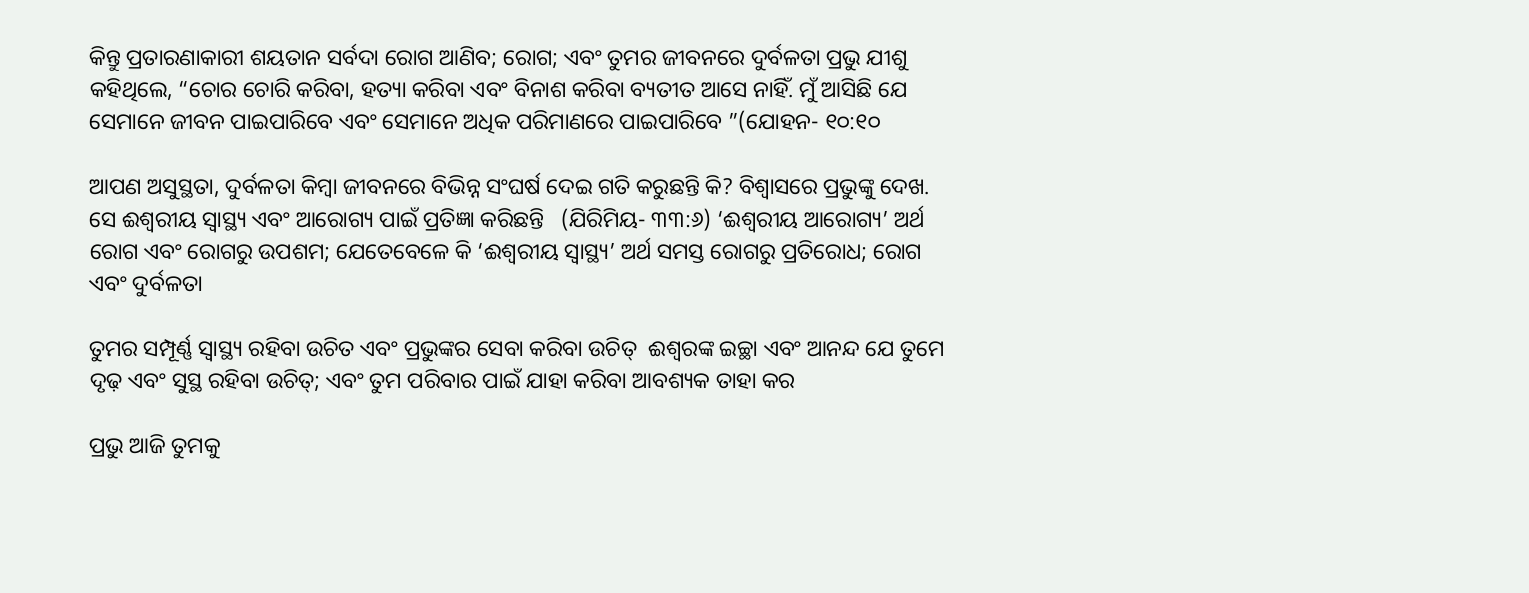କିନ୍ତୁ ପ୍ରତାରଣାକାରୀ ଶୟତାନ ସର୍ବଦା ରୋଗ ଆଣିବ; ରୋଗ; ଏବଂ ତୁମର ଜୀବନରେ ଦୁର୍ବଳତା ପ୍ରଭୁ ଯୀଶୁ କହିଥିଲେ, “ଚୋର ଚୋରି କରିବା, ହତ୍ୟା କରିବା ଏବଂ ବିନାଶ କରିବା ବ୍ୟତୀତ ଆସେ ନାହିଁ. ମୁଁ ଆସିଛି ଯେ ସେମାନେ ଜୀବନ ପାଇପାରିବେ ଏବଂ ସେମାନେ ଅଧିକ ପରିମାଣରେ ପାଇପାରିବେ ”(ଯୋହନ- ୧୦:୧୦

ଆପଣ ଅସୁସ୍ଥତା, ଦୁର୍ବଳତା କିମ୍ବା ଜୀବନରେ ବିଭିନ୍ନ ସଂଘର୍ଷ ଦେଇ ଗତି କରୁଛନ୍ତି କି? ବିଶ୍ୱାସରେ ପ୍ରଭୁଙ୍କୁ ଦେଖ. ସେ ଈଶ୍ୱରୀୟ ସ୍ୱାସ୍ଥ୍ୟ ଏବଂ ଆରୋଗ୍ୟ ପାଇଁ ପ୍ରତିଜ୍ଞା କରିଛନ୍ତି   (ଯିରିମିୟ- ୩୩:୬) ‘ଈଶ୍ୱରୀୟ ଆରୋଗ୍ୟ’ ଅର୍ଥ ରୋଗ ଏବଂ ରୋଗରୁ ଉପଶମ; ଯେତେବେଳେ କି ‘ଈଶ୍ୱରୀୟ ସ୍ୱାସ୍ଥ୍ୟ’ ଅର୍ଥ ସମସ୍ତ ରୋଗରୁ ପ୍ରତିରୋଧ; ରୋଗ ଏବଂ ଦୁର୍ବଳତା

ତୁମର ସମ୍ପୂର୍ଣ୍ଣ ସ୍ୱାସ୍ଥ୍ୟ ରହିବା ଉଚିତ ଏବଂ ପ୍ରଭୁଙ୍କର ସେବା କରିବା ଉଚିତ୍  ଈଶ୍ବରଙ୍କ ଇଚ୍ଛା ଏବଂ ଆନନ୍ଦ ଯେ ତୁମେ ଦୃଢ଼ ଏବଂ ସୁସ୍ଥ ରହିବା ଉଚିତ୍; ଏବଂ ତୁମ ପରିବାର ପାଇଁ ଯାହା କରିବା ଆବଶ୍ୟକ ତାହା କର

ପ୍ରଭୁ ଆଜି ତୁମକୁ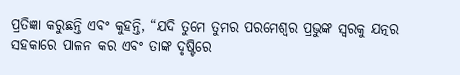ପ୍ରତିଜ୍ଞା କରୁଛନ୍ତି ଏବଂ କୁହନ୍ତି, “ଯଦି ତୁମେ ତୁମର ପରମେଶ୍ୱର ପ୍ରଭୁଙ୍କ ସ୍ୱରକୁ ଯତ୍ନର ସହକାରେ ପାଳନ କର ଏବଂ ତାଙ୍କ ଦୃଷ୍ଟିରେ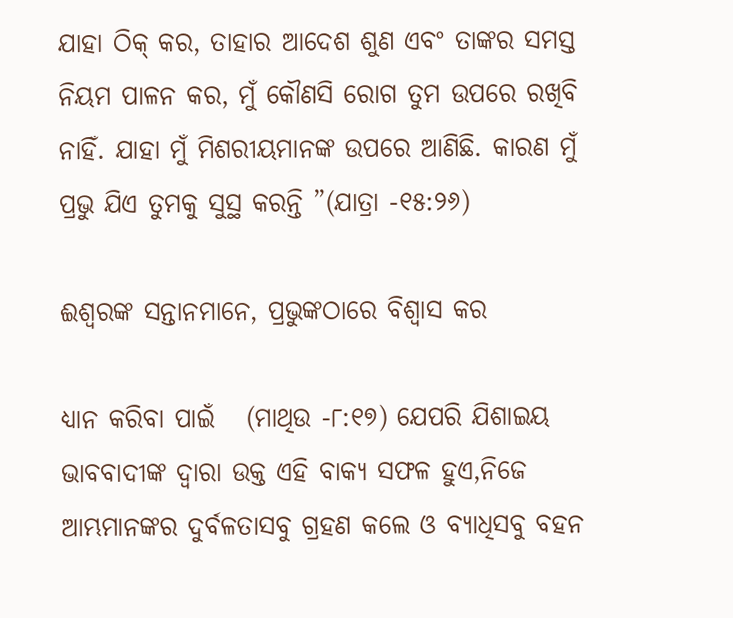ଯାହା ଠିକ୍ କର, ତାହାର ଆଦେଶ ଶୁଣ ଏବଂ ତାଙ୍କର ସମସ୍ତ ନିୟମ ପାଳନ କର, ମୁଁ କୌଣସି ରୋଗ ତୁମ ଉପରେ ରଖିବି ନାହିଁ. ଯାହା ମୁଁ ମିଶରୀୟମାନଙ୍କ ଉପରେ ଆଣିଛି. କାରଣ ମୁଁ ପ୍ରଭୁ ଯିଏ ତୁମକୁ ସୁସ୍ଥ କରନ୍ତି ”(ଯାତ୍ରା -୧୫:୨୬)

ଈଶ୍ବରଙ୍କ ସନ୍ତାନମାନେ, ପ୍ରଭୁଙ୍କଠାରେ ବିଶ୍ୱାସ କର

ଧ୍ୟାନ କରିବା ପାଇଁ   (ମାଥିଉ -୮:୧୭) ଯେପରି ଯିଶାଇୟ ଭାବବାଦୀଙ୍କ ଦ୍ୱାରା ଉକ୍ତ ଏହି ବାକ୍ୟ ସଫଳ ହୁଏ,ନିଜେ ଆମ୍ଭମାନଙ୍କର ଦୁର୍ବଳତାସବୁ ଗ୍ରହଣ କଲେ ଓ ବ୍ୟାଧିସବୁ ବହନ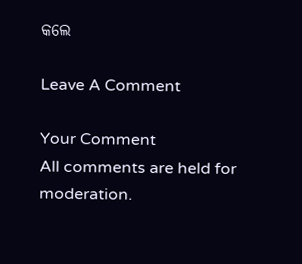କଲେ

Leave A Comment

Your Comment
All comments are held for moderation.